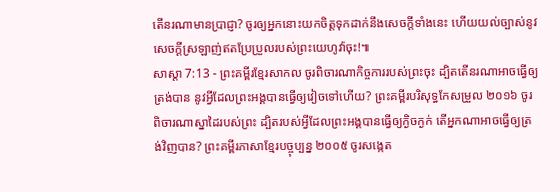តើនរណាមានប្រាជ្ញា? ចូរឲ្យអ្នកនោះយកចិត្តទុកដាក់នឹងសេចក្ដីទាំងនេះ ហើយយល់ច្បាស់នូវសេចក្ដីស្រឡាញ់ឥតប្រែប្រួលរបស់ព្រះយេហូវ៉ាចុះ!៕
សាស្តា 7:13 - ព្រះគម្ពីរខ្មែរសាកល ចូរពិចារណាកិច្ចការរបស់ព្រះចុះ ដ្បិតតើនរណាអាចធ្វើឲ្យត្រង់បាន នូវអ្វីដែលព្រះអង្គបានធ្វើឲ្យវៀចទៅហើយ? ព្រះគម្ពីរបរិសុទ្ធកែសម្រួល ២០១៦ ចូរពិចារណាស្នាដៃរបស់ព្រះ ដ្បិតរបស់អ្វីដែលព្រះអង្គបានធ្វើឲ្យក្ងិចក្ងក់ តើអ្នកណាអាចធ្វើឲ្យត្រង់វិញបាន? ព្រះគម្ពីរភាសាខ្មែរបច្ចុប្បន្ន ២០០៥ ចូរសង្កេត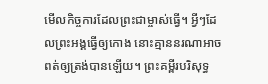មើលកិច្ចការដែលព្រះជាម្ចាស់ធ្វើ។ អ្វីៗដែលព្រះអង្គធ្វើឲ្យកោង នោះគ្មាននរណាអាចពត់ឲ្យត្រង់បានឡើយ។ ព្រះគម្ពីរបរិសុទ្ធ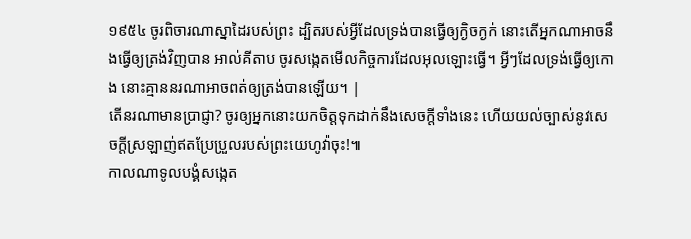១៩៥៤ ចូរពិចារណាស្នាដៃរបស់ព្រះ ដ្បិតរបស់អ្វីដែលទ្រង់បានធ្វើឲ្យក្ងិចក្ងក់ នោះតើអ្នកណាអាចនឹងធ្វើឲ្យត្រង់វិញបាន អាល់គីតាប ចូរសង្កេតមើលកិច្ចការដែលអុលឡោះធ្វើ។ អ្វីៗដែលទ្រង់ធ្វើឲ្យកោង នោះគ្មាននរណាអាចពត់ឲ្យត្រង់បានឡើយ។ |
តើនរណាមានប្រាជ្ញា? ចូរឲ្យអ្នកនោះយកចិត្តទុកដាក់នឹងសេចក្ដីទាំងនេះ ហើយយល់ច្បាស់នូវសេចក្ដីស្រឡាញ់ឥតប្រែប្រួលរបស់ព្រះយេហូវ៉ាចុះ!៕
កាលណាទូលបង្គំសង្កេត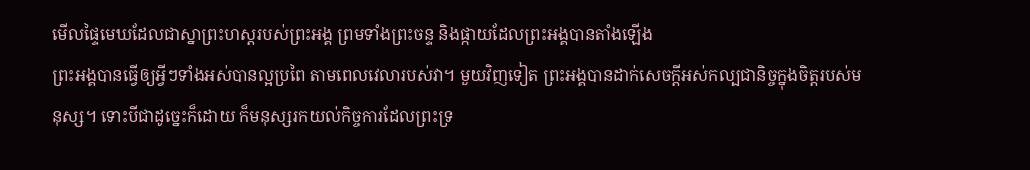មើលផ្ទៃមេឃដែលជាស្នាព្រះហស្តរបស់ព្រះអង្គ ព្រមទាំងព្រះចន្ទ និងផ្កាយដែលព្រះអង្គបានតាំងឡើង
ព្រះអង្គបានធ្វើឲ្យអ្វីៗទាំងអស់បានល្អប្រពៃ តាមពេលវេលារបស់វា។ មួយវិញទៀត ព្រះអង្គបានដាក់សេចក្ដីអស់កល្បជានិច្ចក្នុងចិត្តរបស់មនុស្ស។ ទោះបីជាដូច្នេះក៏ដោយ ក៏មនុស្សរកយល់កិច្ចការដែលព្រះទ្រ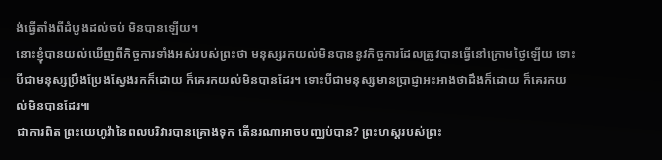ង់ធ្វើតាំងពីដំបូងដល់ចប់ មិនបានឡើយ។
នោះខ្ញុំបានយល់ឃើញពីកិច្ចការទាំងអស់របស់ព្រះថា មនុស្សរកយល់មិនបាននូវកិច្ចការដែលត្រូវបានធ្វើនៅក្រោមថ្ងៃឡើយ ទោះបីជាមនុស្សប្រឹងប្រែងស្វែងរកក៏ដោយ ក៏គេរកយល់មិនបានដែរ។ ទោះបីជាមនុស្សមានប្រាជ្ញាអះអាងថាដឹងក៏ដោយ ក៏គេរកយល់មិនបានដែរ៕
ជាការពិត ព្រះយេហូវ៉ានៃពលបរិវារបានគ្រោងទុក តើនរណាអាចបញ្ឈប់បាន? ព្រះហស្តរបស់ព្រះ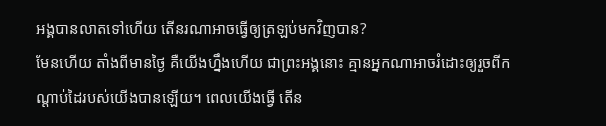អង្គបានលាតទៅហើយ តើនរណាអាចធ្វើឲ្យត្រឡប់មកវិញបាន?
មែនហើយ តាំងពីមានថ្ងៃ គឺយើងហ្នឹងហើយ ជាព្រះអង្គនោះ គ្មានអ្នកណាអាចរំដោះឲ្យរួចពីកណ្ដាប់ដៃរបស់យើងបានឡើយ។ ពេលយើងធ្វើ តើន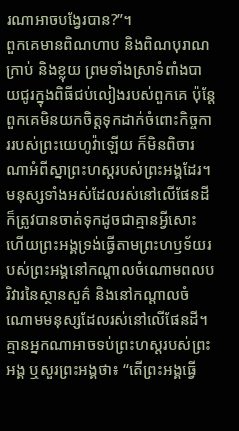រណាអាចបង្វែរបាន?”។
ពួកគេមានពិណហាប និងពិណបុរាណ ក្រាប់ និងខ្លុយ ព្រមទាំងស្រាទំពាំងបាយជូរក្នុងពិធីជប់លៀងរបស់ពួកគេ ប៉ុន្តែពួកគេមិនយកចិត្តទុកដាក់ចំពោះកិច្ចការរបស់ព្រះយេហូវ៉ាឡើយ ក៏មិនពិចារណាអំពីស្នាព្រះហស្តរបស់ព្រះអង្គដែរ។
មនុស្សទាំងអស់ដែលរស់នៅលើផែនដី ក៏ត្រូវបានចាត់ទុកដូចជាគ្មានអ្វីសោះ ហើយព្រះអង្គទ្រង់ធ្វើតាមព្រះហឫទ័យរបស់ព្រះអង្គនៅកណ្ដាលចំណោមពលបរិវារនៃស្ថានសួគ៌ និងនៅកណ្ដាលចំណោមមនុស្សដែលរស់នៅលើផែនដី។ គ្មានអ្នកណាអាចទប់ព្រះហស្តរបស់ព្រះអង្គ ឬសួរព្រះអង្គថា៖ “តើព្រះអង្គធ្វើ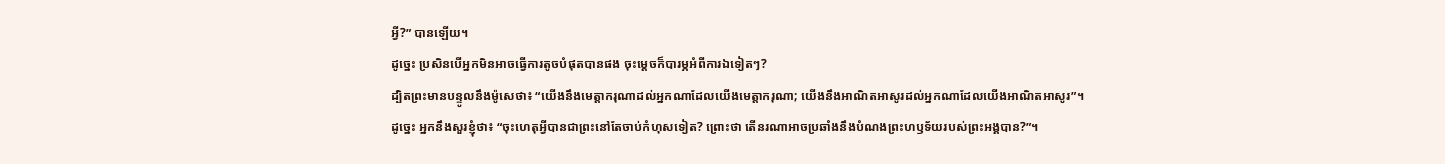អ្វី?” បានឡើយ។
ដូច្នេះ ប្រសិនបើអ្នកមិនអាចធ្វើការតូចបំផុតបានផង ចុះម្ដេចក៏បារម្ភអំពីការឯទៀតៗ?
ដ្បិតព្រះមានបន្ទូលនឹងម៉ូសេថា៖ “យើងនឹងមេត្តាករុណាដល់អ្នកណាដែលយើងមេត្តាករុណា; យើងនឹងអាណិតអាសូរដល់អ្នកណាដែលយើងអាណិតអាសូរ”។
ដូច្នេះ អ្នកនឹងសួរខ្ញុំថា៖ “ចុះហេតុអ្វីបានជាព្រះនៅតែចាប់កំហុសទៀត? ព្រោះថា តើនរណាអាចប្រឆាំងនឹងបំណងព្រះហឫទ័យរបស់ព្រះអង្គបាន?”។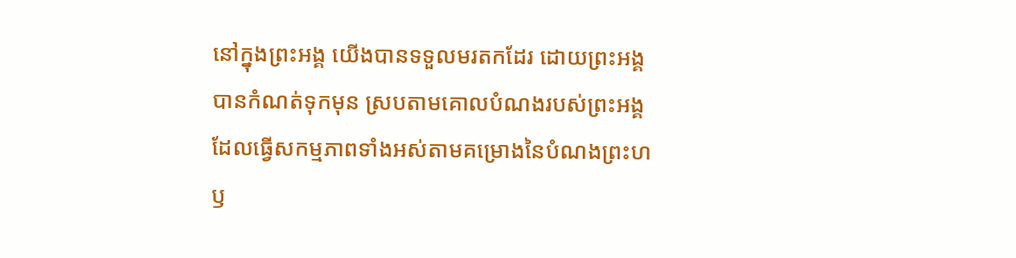នៅក្នុងព្រះអង្គ យើងបានទទួលមរតកដែរ ដោយព្រះអង្គបានកំណត់ទុកមុន ស្របតាមគោលបំណងរបស់ព្រះអង្គដែលធ្វើសកម្មភាពទាំងអស់តាមគម្រោងនៃបំណងព្រះហឫ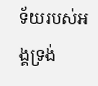ទ័យរបស់អង្គទ្រង់